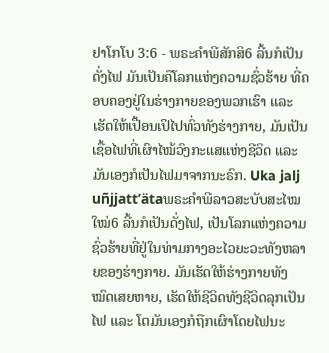ຢາໂກໂບ 3:6 - ພຣະຄຳພີສັກສິ6 ລີ້ນກໍເປັນດັ່ງໄຟ ມັນເປັນຄືໂລກແຫ່ງຄວາມຊົ່ວຮ້າຍ ທີ່ຄອບຄອງຢູ່ໃນຮ່າງກາຍຂອງພວກເຮົາ ແລະເຮັດໃຫ້ເປື້ອນເປິໄປທົ່ວທັງຮ່າງກາຍ, ມັນເປັນເຊື້ອໄຟທີ່ເຜົາໄໝ້ວົງກະແສແຫ່ງຊີວິດ ແລະມັນເອງກໍເປັນໄຟມາຈາກນະຣົກ. Uka jalj uñjjattʼätaພຣະຄຳພີລາວສະບັບສະໄໝໃໝ່6 ລີ້ນກໍເປັນດັ່ງໄຟ, ເປັນໂລກແຫ່ງຄວາມຊົ່ວຮ້າຍທີ່ຢູ່ໃນທ່າມກາງອະໄວຍະວະທັງຫລາຍຂອງຮ່າງກາຍ. ມັນເຮັດໃຫ້ຮ່າງກາຍທັງໝົດເສຍຫາຍ, ເຮັດໃຫ້ຊີວິດທັງຊີວິດລຸກເປັນໄຟ ແລະ ໂຕມັນເອງກໍຖືກເຜົາໂດຍໄຟນະ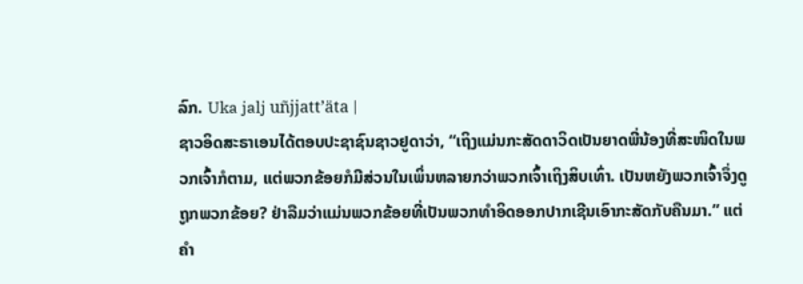ລົກ. Uka jalj uñjjattʼäta |
ຊາວອິດສະຣາເອນໄດ້ຕອບປະຊາຊົນຊາວຢູດາວ່າ, “ເຖິງແມ່ນກະສັດດາວິດເປັນຍາດພີ່ນ້ອງທີ່ສະໜິດໃນພວກເຈົ້າກໍຕາມ, ແຕ່ພວກຂ້ອຍກໍມີສ່ວນໃນເພິ່ນຫລາຍກວ່າພວກເຈົ້າເຖິງສິບເທົ່າ. ເປັນຫຍັງພວກເຈົ້າຈຶ່ງດູຖູກພວກຂ້ອຍ? ຢ່າລືມວ່າແມ່ນພວກຂ້ອຍທີ່ເປັນພວກທຳອິດອອກປາກເຊີນເອົາກະສັດກັບຄືນມາ.” ແຕ່ຄຳ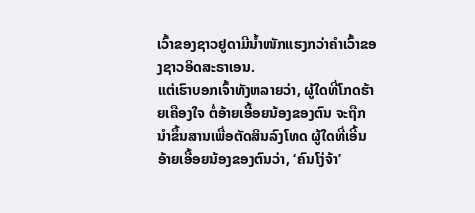ເວົ້າຂອງຊາວຢູດາມີນໍ້າໜັກແຮງກວ່າຄຳເວົ້າຂອງຊາວອິດສະຣາເອນ.
ແຕ່ເຮົາບອກເຈົ້າທັງຫລາຍວ່າ, ຜູ້ໃດທີ່ໂກດຮ້າຍເຄືອງໃຈ ຕໍ່ອ້າຍເອື້ອຍນ້ອງຂອງຕົນ ຈະຖືກນຳຂຶ້ນສານເພື່ອຕັດສິນລົງໂທດ ຜູ້ໃດທີ່ເອີ້ນອ້າຍເອື້ອຍນ້ອງຂອງຕົນວ່າ, ‘ຄົນໂງ່ຈ້າ’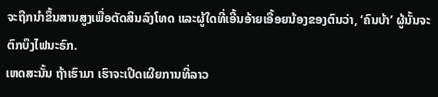ຈະຖືກນຳຂຶ້ນສານສູງເພື່ອຕັດສິນລົງໂທດ ແລະຜູ້ໃດທີ່ເອີ້ນອ້າຍເອື້ອຍນ້ອງຂອງຕົນວ່າ, ‘ຄົນບ້າ’ ຜູ້ນັ້ນຈະຕົກບຶງໄຟນະຣົກ.
ເຫດສະນັ້ນ ຖ້າເຮົາມາ ເຮົາຈະເປີດເຜີຍການທີ່ລາວ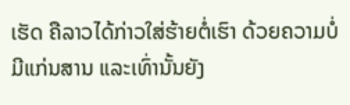ເຮັດ ຄືລາວໄດ້ກ່າວໃສ່ຮ້າຍຕໍ່ເຮົາ ດ້ວຍຄວາມບໍ່ມີແກ່ນສານ ແລະເທົ່ານັ້ນຍັງ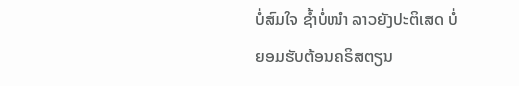ບໍ່ສົມໃຈ ຊໍ້າບໍ່ໜຳ ລາວຍັງປະຕິເສດ ບໍ່ຍອມຮັບຕ້ອນຄຣິສຕຽນ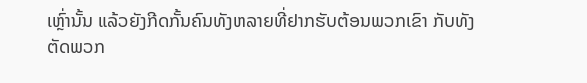ເຫຼົ່ານັ້ນ ແລ້ວຍັງກີດກັ້ນຄົນທັງຫລາຍທີ່ຢາກຮັບຕ້ອນພວກເຂົາ ກັບທັງຕັດພວກ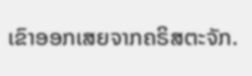ເຂົາອອກເສຍຈາກຄຣິສຕະຈັກ.